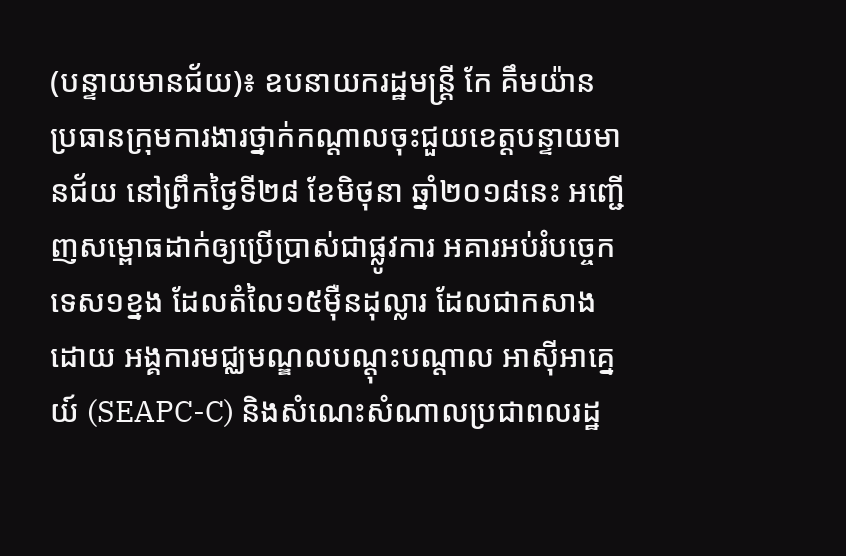(បន្ទាយមានជ័យ)៖ ឧបនាយករដ្ឋមន្ដ្រី កែ គឹមយ៉ាន ប្រធានក្រុមការងារថ្នាក់កណ្ដាលចុះជួយខេត្តបន្ទាយមានជ័យ នៅព្រឹកថ្ងៃទី២៨ ខែមិថុនា ឆ្នាំ២០១៨នេះ អញ្ជើញសម្ពោធដាក់ឲ្យប្រើប្រាស់ជាផ្លូវការ អគារអប់រំបច្ចេកទេស១ខ្នង ដែលតំលៃ១៥ម៉ឺនដុល្លារ ដែលជាកសាងដោយ អង្គការមជ្ឈមណ្ឌលបណ្តុះបណ្តាល អាស៊ីអាគ្នេយ៍ (SEAPC-C) និងសំណេះសំណាលប្រជាពលរដ្ឋ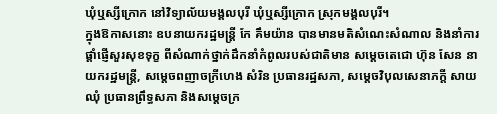ឃុំឬស្សីក្រោក នៅវិទ្យាល័យមង្គលបុរី ឃុំឬស្សីក្រោក ស្រុកមង្គលបុរី។
ក្នុងឱកាសនោះ ឧបនាយករដ្ឋមន្ដ្រី កែ គឹមយ៉ាន បានមានមតិសំណេះសំណាល និងនាំការផ្ដាំផ្ញើសួរសុខទុក្ខ ពីសំណាក់ថ្នាក់ដឹកនាំកំពូលរបស់ជាតិមាន សម្ដេចតេជោ ហ៊ុន សែន នាយករដ្ឋមន្រ្តី, សម្ដេចពញាចក្រីហេង សំរិន ប្រធានរដ្ឋសភា, សម្ដេចវិបុលសេនាភក្ដី សាយ ឈុំ ប្រធានព្រឹទ្ធសភា និងសម្តេចក្រ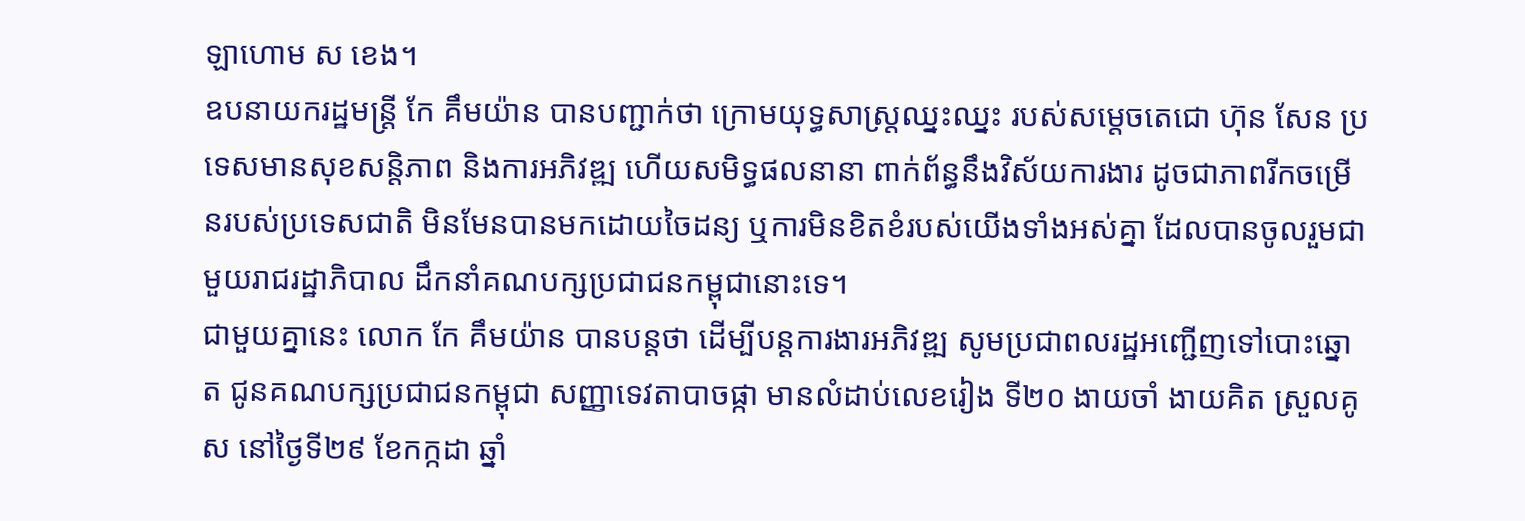ឡាហោម ស ខេង។
ឧបនាយករដ្ឋមន្ដ្រី កែ គឹមយ៉ាន បានបញ្ជាក់ថា ក្រោមយុទ្ធសាស្រ្តឈ្នះឈ្នះ របស់សម្តេចតេជោ ហ៊ុន សែន ប្រទេសមានសុខសន្តិភាព និងការអភិវឌ្ឍ ហើយសមិទ្ធផលនានា ពាក់ព័ន្ធនឹងវិស័យការងារ ដូចជាភាពរីកចម្រើនរបស់ប្រទេសជាតិ មិនមែនបានមកដោយចៃដន្យ ឬការមិនខិតខំរបស់យើងទាំងអស់គ្នា ដែលបានចូលរួមជាមួយរាជរដ្ឋាភិបាល ដឹកនាំគណបក្សប្រជាជនកម្ពុជានោះទេ។
ជាមួយគ្នានេះ លោក កែ គឹមយ៉ាន បានបន្តថា ដើម្បីបន្តការងារអភិវឌ្ឍ សូមប្រជាពលរដ្ឋអញ្ជើញទៅបោះឆ្នោត ជូនគណបក្សប្រជាជនកម្ពុជា សញ្ញាទេវតាបាចផ្កា មានលំដាប់លេខរៀង ទី២០ ងាយចាំ ងាយគិត ស្រួលគូស នៅថ្ងៃទី២៩ ខែកក្កដា ឆ្នាំ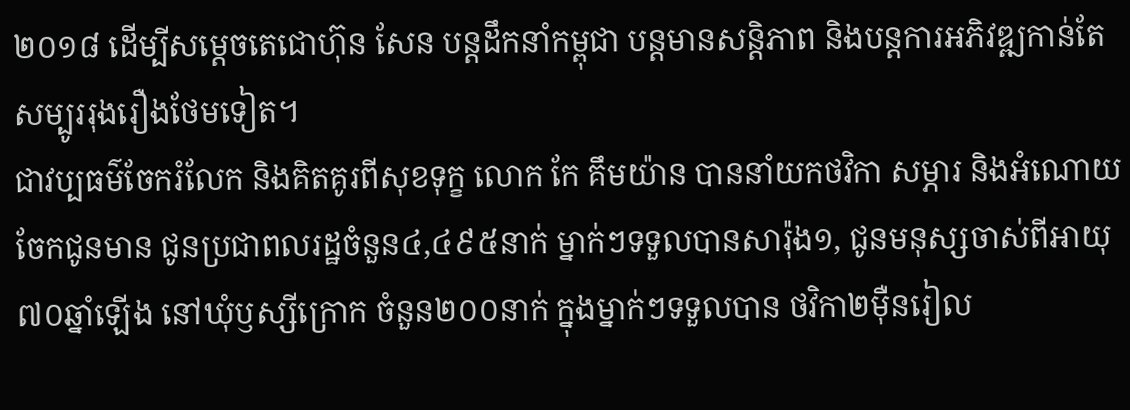២០១៨ ដើម្បីសម្តេចតេជោហ៊ុន សែន បន្តដឹកនាំកម្ពុជា បន្តមានសន្តិភាព និងបន្តការអភិវឌ្ឍកាន់តែសម្បូររុងរឿងថែមទៀត។
ជាវប្បធម៌ចែករំលែក និងគិតគូរពីសុខទុក្ខ លោក កែ គឹមយ៉ាន បាននាំយកថវិកា សម្ភារ និងអំណោយចែកជូនមាន ជូនប្រជាពលរដ្ឋចំនួន៤,៤៩៥នាក់ ម្នាក់ៗទទួលបានសារ៉ុង១, ជូនមនុស្សចាស់ពីអាយុ៧០ឆ្នាំឡើង នៅឃុំឫស្សីក្រោក ចំនួន២០០នាក់ ក្នុងម្នាក់ៗទទួលបាន ថវិកា២ម៉ឺនរៀល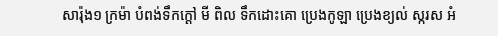សារ៉ុង១ ក្រម៉ា បំពង់ទឹកក្ដៅ មី ពិល ទឹកដោះគោ ប្រេងកូឡា ប្រេងខ្យល់ ស្ករស អំ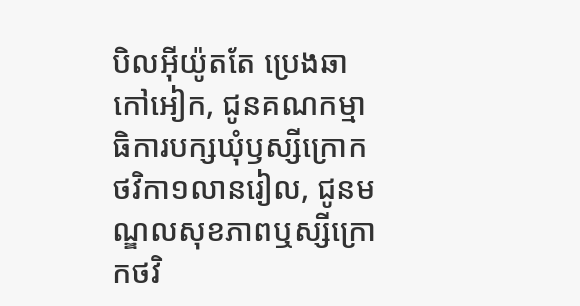បិលអ៊ីយ៉ូតតែ ប្រេងឆា កៅអៀក, ជូនគណកម្មាធិការបក្សឃុំឫស្សីក្រោក ថវិកា១លានរៀល, ជូនមណ្ឌលសុខភាពឬស្សីក្រោកថវិ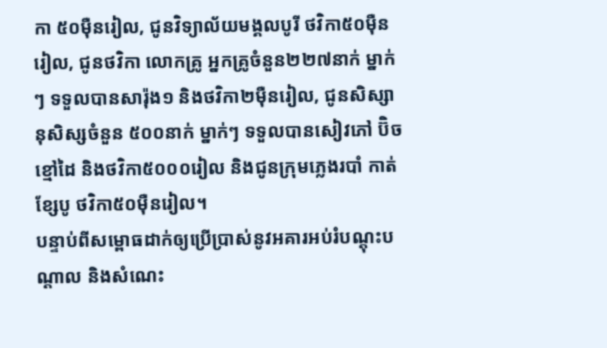កា ៥០ម៉ឺនរៀល, ជូនវិទ្យាល័យមង្គលបូរី ថវិកា៥០ម៉ឺនរៀល, ជូនថវិកា លោកគ្រូ អ្នកគ្រូចំនួន២២៧នាក់ ម្នាក់ៗ ទទួលបានសារ៉ុង១ និងថវិកា២ម៉ឺនរៀល, ជូនសិស្សានុសិស្សចំនួន ៥០០នាក់ ម្នាក់ៗ ទទួលបានសៀវភៅ ប៊ិច ខ្មៅដៃ និងថវិកា៥០០០រៀល និងជូនក្រុមភ្លេងរបាំ កាត់ខ្សែបូ ថវិកា៥០ម៉ឺនរៀល។
បន្ទាប់ពីសម្ពោធដាក់ឲ្យប្រើប្រាស់នូវអគារអប់រំបណ្តុះបណ្តាល និងសំណេះ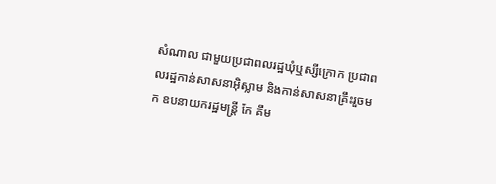សំណាល ជាមួយប្រជាពលរដ្ឋឃុំឬស្សីក្រោក ប្រជាពលរដ្ឋកាន់សាសនាអ៊ិស្លាម និងកាន់សាសនាគ្រឹះរួចមក ឧបនាយករដ្ឋមន្ដ្រី កែ គឹម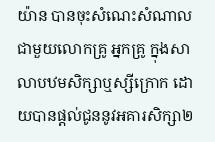យ៉ាន បានចុះសំណេះសំណាលជាមួយលោកគ្រូ អ្នកគ្រូ ក្នុងសាលាបឋមសិក្សាឬស្សីក្រោក ដោយបានផ្តល់ជូននូវអគារសិក្សា២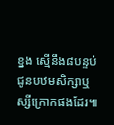ខ្នង ស្មើនឹង៨បន្ទប់ ជូនបឋមសិក្សាឬស្សីក្រោកផងដែរ៕